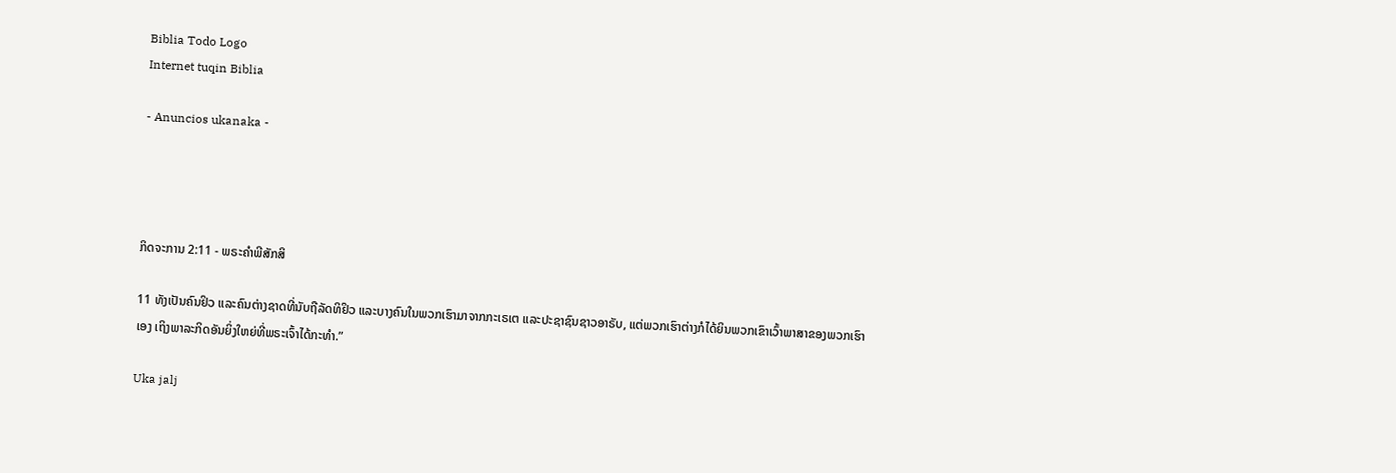Biblia Todo Logo
Internet tuqin Biblia

- Anuncios ukanaka -




ກິດຈະການ 2:11 - ພຣະຄຳພີສັກສິ

11 ທັງເປັນຄົນຢິວ ແລະຄົນຕ່າງຊາດທີ່ນັບຖືລັດທິຢິວ ແລະບາງຄົນໃນພວກເຮົາມາຈາກກະເຣເຕ ແລະປະຊາຊົນຊາວອາຣັບ, ແຕ່ພວກເຮົາຕ່າງກໍໄດ້ຍິນພວກເຂົາເວົ້າພາສາຂອງພວກເຮົາເອງ ເຖິງພາລະກິດອັນຍິ່ງໃຫຍ່ທີ່ພຣະເຈົ້າໄດ້ກະທຳ.”

Uka jalj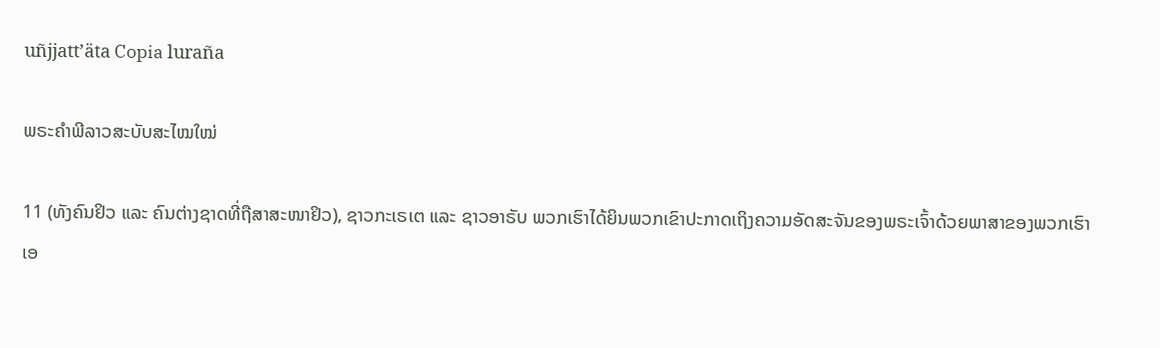uñjjattʼäta Copia luraña

ພຣະຄຳພີລາວສະບັບສະໄໝໃໝ່

11 (ທັງຄົນຢິວ ແລະ ຄົນຕ່າງຊາດທີ່ຖືສາສະໜາຢິວ), ຊາວກະເຣເຕ ແລະ ຊາວອາຣັບ ພວກເຮົາໄດ້ຍິນພວກເຂົາປະກາດເຖິງຄວາມອັດສະຈັນຂອງພຣະເຈົ້າດ້ວຍພາສາຂອງພວກເຮົາເອ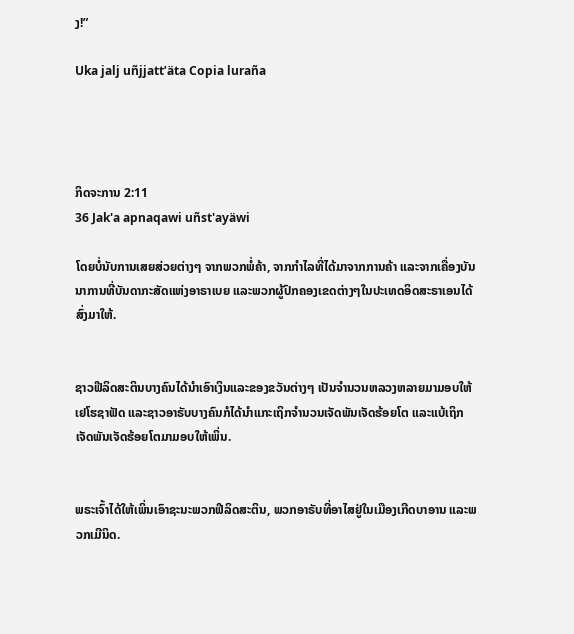ງ!”

Uka jalj uñjjattʼäta Copia luraña




ກິດຈະການ 2:11
36 Jak'a apnaqawi uñst'ayäwi

ໂດຍບໍ່ນັບການເສຍສ່ວຍຕ່າງໆ ຈາກພວກພໍ່ຄ້າ, ຈາກກຳໄລທີ່ໄດ້ມາຈາກການຄ້າ ແລະຈາກເຄື່ອງບັນນາການທີ່ບັນດາກະສັດແຫ່ງອາຣາເບຍ ແລະພວກຜູ້ປົກຄອງເຂດຕ່າງໆໃນປະເທດອິດສະຣາເອນໄດ້ສົ່ງມາໃຫ້.


ຊາວຟີລິດສະຕິນບາງຄົນໄດ້ນຳເອົາເງິນແລະຂອງຂວັນຕ່າງໆ ເປັນຈຳນວນຫລວງຫລາຍມາມອບໃຫ້ເຢໂຮຊາຟັດ ແລະຊາວອາຣັບບາງຄົນກໍໄດ້ນຳແກະເຖິກຈຳນວນເຈັດພັນເຈັດຮ້ອຍໂຕ ແລະແບ້ເຖິກເຈັດພັນເຈັດຮ້ອຍໂຕມາມອບໃຫ້ເພິ່ນ.


ພຣະເຈົ້າໄດ້ໃຫ້ເພິ່ນເອົາຊະນະພວກຟີລິດສະຕິນ, ພວກອາຣັບທີ່ອາໄສຢູ່ໃນເມືອງເກີດບາອານ ແລະພວກເມີນິດ.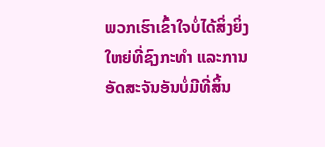ພວກເຮົາເຂົ້າໃຈບໍ່ໄດ້ສິ່ງຍິ່ງໃຫຍ່ທີ່ຊົງກະທຳ ແລະການອັດສະຈັນອັນບໍ່ມີທີ່ສິ້ນ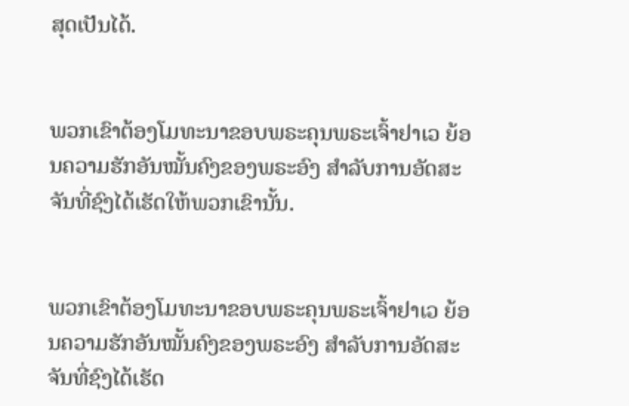ສຸດເປັນໄດ້.


ພວກເຂົາຕ້ອງໂມທະນາຂອບພຣະຄຸນພຣະເຈົ້າຢາເວ ຍ້ອນຄວາມຮັກອັນໝັ້ນຄົງຂອງພຣະອົງ ສຳລັບການອັດສະຈັນທີ່ຊົງໄດ້ເຮັດໃຫ້ພວກເຂົານັ້ນ.


ພວກເຂົາຕ້ອງໂມທະນາຂອບພຣະຄຸນພຣະເຈົ້າຢາເວ ຍ້ອນຄວາມຮັກອັນໝັ້ນຄົງຂອງພຣະອົງ ສຳລັບການອັດສະຈັນທີ່ຊົງໄດ້ເຮັດ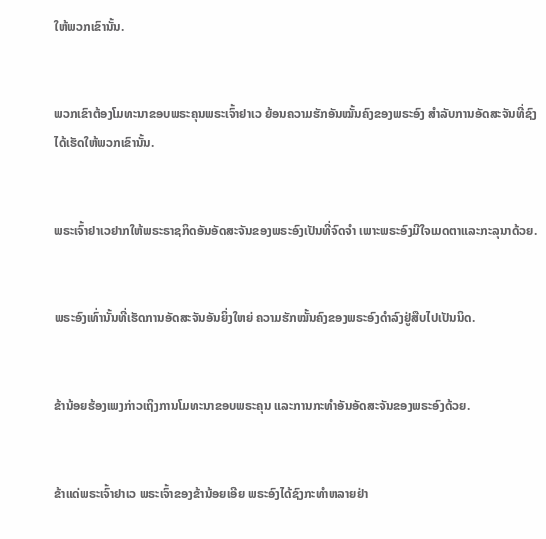ໃຫ້ພວກເຂົານັ້ນ.


ພວກເຂົາຕ້ອງໂມທະນາຂອບພຣະຄຸນພຣະເຈົ້າຢາເວ ຍ້ອນຄວາມຮັກອັນໝັ້ນຄົງຂອງພຣະອົງ ສຳລັບການອັດສະຈັນທີ່ຊົງໄດ້ເຮັດໃຫ້ພວກເຂົານັ້ນ.


ພຣະເຈົ້າຢາເວຢາກໃຫ້ພຣະຣາຊກິດອັນອັດສະຈັນຂອງພຣະອົງເປັນທີ່ຈົດຈຳ ເພາະພຣະອົງມີໃຈເມດຕາແລະກະລຸນາດ້ວຍ.


ພຣະອົງເທົ່ານັ້ນທີ່ເຮັດການອັດສະຈັນອັນຍິ່ງໃຫຍ່ ຄວາມຮັກໝັ້ນຄົງຂອງພຣະອົງດຳລົງຢູ່ສືບໄປເປັນນິດ.


ຂ້ານ້ອຍຮ້ອງເພງກ່າວເຖິງການໂມທະນາຂອບພຣະຄຸນ ແລະການກະທຳອັນອັດສະຈັນຂອງພຣະອົງດ້ວຍ.


ຂ້າແດ່ພຣະເຈົ້າຢາເວ ພຣະເຈົ້າຂອງຂ້ານ້ອຍເອີຍ ພຣະອົງໄດ້ຊົງກະທຳຫລາຍຢ່າ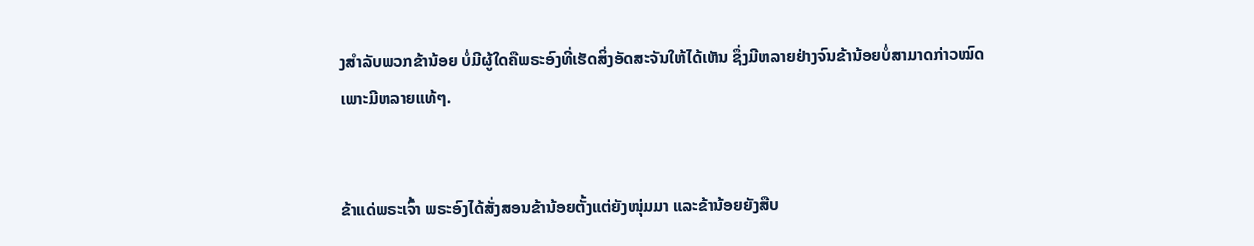ງສຳລັບພວກຂ້ານ້ອຍ ບໍ່ມີຜູ້ໃດຄືພຣະອົງທີ່ເຮັດສິ່ງອັດສະຈັນໃຫ້ໄດ້ເຫັນ ຊຶ່ງມີຫລາຍຢ່າງຈົນຂ້ານ້ອຍບໍ່ສາມາດກ່າວໝົດເພາະມີຫລາຍແທ້ໆ.


ຂ້າແດ່ພຣະເຈົ້າ ພຣະອົງໄດ້ສັ່ງສອນຂ້ານ້ອຍຕັ້ງແຕ່ຍັງໜຸ່ມມາ ແລະຂ້ານ້ອຍຍັງສືບ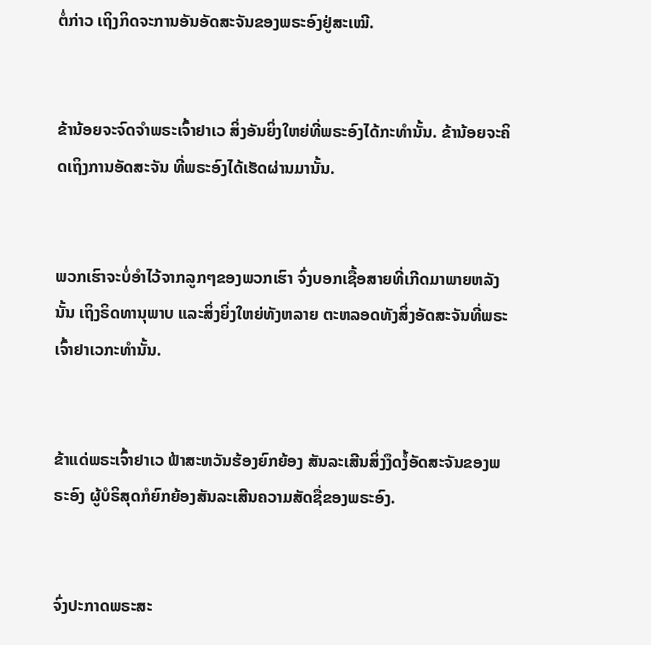ຕໍ່ກ່າວ ເຖິງກິດຈະການອັນອັດສະຈັນຂອງພຣະອົງຢູ່ສະເໝີ.


ຂ້ານ້ອຍຈະຈົດຈຳພຣະເຈົ້າຢາເວ ສິ່ງອັນຍິ່ງໃຫຍ່ທີ່ພຣະອົງໄດ້ກະທຳນັ້ນ. ຂ້ານ້ອຍຈະຄິດເຖິງການອັດສະຈັນ ທີ່ພຣະອົງໄດ້ເຮັດຜ່ານມານັ້ນ.


ພວກເຮົາຈະບໍ່ອຳໄວ້ຈາກລູກໆຂອງພວກເຮົາ ຈົ່ງບອກເຊື້ອສາຍທີ່ເກີດມາພາຍຫລັງນັ້ນ ເຖິງຣິດທານຸພາບ ແລະສິ່ງຍິ່ງໃຫຍ່ທັງຫລາຍ ຕະຫລອດທັງສິ່ງອັດສະຈັນທີ່ພຣະເຈົ້າຢາເວກະທຳນັ້ນ.


ຂ້າແດ່ພຣະເຈົ້າຢາເວ ຟ້າສະຫວັນຮ້ອງຍົກຍ້ອງ ສັນລະເສີນສິ່ງງຶດງໍ້ອັດສະຈັນຂອງພຣະອົງ ຜູ້ບໍຣິສຸດກໍຍົກຍ້ອງສັນລະເສີນຄວາມສັດຊື່ຂອງພຣະອົງ.


ຈົ່ງປະກາດພຣະສະ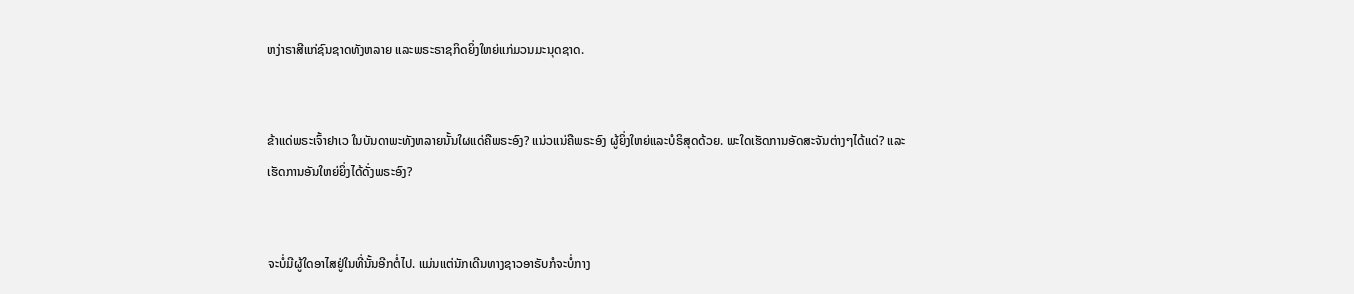ຫງ່າຣາສີແກ່ຊົນຊາດທັງຫລາຍ ແລະພຣະຣາຊກິດຍິ່ງໃຫຍ່ແກ່ມວນມະນຸດຊາດ.


ຂ້າແດ່ພຣະເຈົ້າຢາເວ ໃນບັນດາພະທັງຫລາຍນັ້ນໃຜແດ່ຄືພຣະອົງ? ແນ່ວແນ່ຄືພຣະອົງ ຜູ້ຍິ່ງໃຫຍ່ແລະບໍຣິສຸດດ້ວຍ. ພະໃດເຮັດການອັດສະຈັນຕ່າງໆໄດ້ແດ່? ແລະເຮັດການອັນໃຫຍ່ຍິ່ງໄດ້ດັ່ງພຣະອົງ?


ຈະບໍ່ມີຜູ້ໃດອາໄສຢູ່ໃນທີ່ນັ້ນອີກຕໍ່ໄປ. ແມ່ນແຕ່ນັກເດີນທາງຊາວອາຣັບກໍຈະບໍ່ກາງ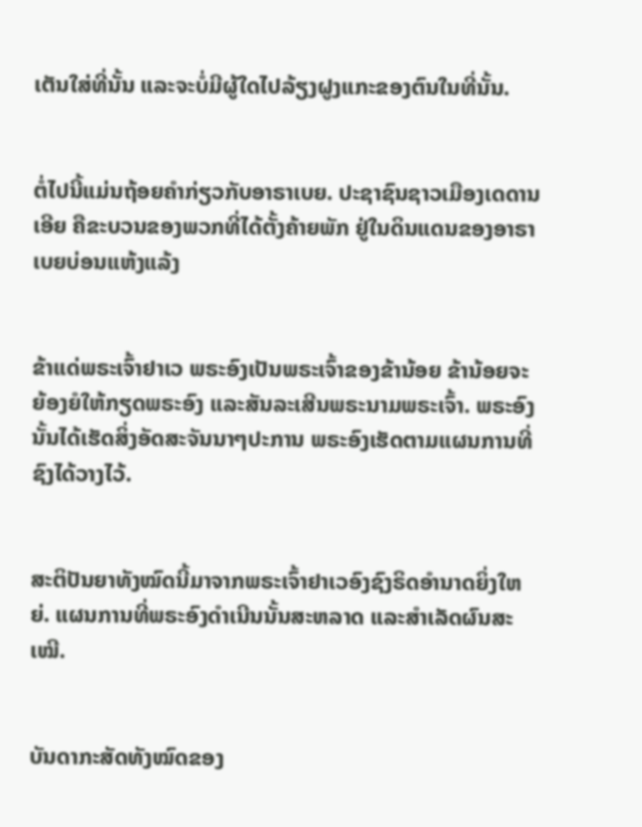ເຕັນໃສ່ທີ່ນັ້ນ ແລະຈະບໍ່ມີຜູ້ໃດໄປລ້ຽງຝູງແກະຂອງຕົນໃນທີ່ນັ້ນ.


ຕໍ່ໄປນີ້ແມ່ນຖ້ອຍຄຳກ່ຽວກັບອາຣາເບຍ. ປະຊາຊົນຊາວເມືອງເດດານເອີຍ ຄືຂະບວນຂອງພວກທີ່ໄດ້ຕັ້ງຄ້າຍພັກ ຢູ່ໃນດິນແດນຂອງອາຣາເບຍບ່ອນແຫ້ງແລ້ງ


ຂ້າແດ່ພຣະເຈົ້າຢາເວ ພຣະອົງເປັນພຣະເຈົ້າຂອງຂ້ານ້ອຍ ຂ້ານ້ອຍຈະຍ້ອງຍໍໃຫ້ກຽດພຣະອົງ ແລະສັນລະເສີນພຣະນາມພຣະເຈົ້າ. ພຣະອົງນັ້ນໄດ້ເຮັດສິ່ງອັດສະຈັນນາໆປະການ ພຣະອົງເຮັດຕາມແຜນການທີ່ຊົງໄດ້ວາງໄວ້.


ສະຕິປັນຍາທັງໝົດນີ້ມາຈາກພຣະເຈົ້າຢາເວອົງຊົງຣິດອຳນາດຍິ່ງໃຫຍ່. ແຜນການທີ່ພຣະອົງດຳເນີນນັ້ນສະຫລາດ ແລະສຳເລັດຜົນສະເໝີ.


ບັນດາກະສັດທັງໝົດຂອງ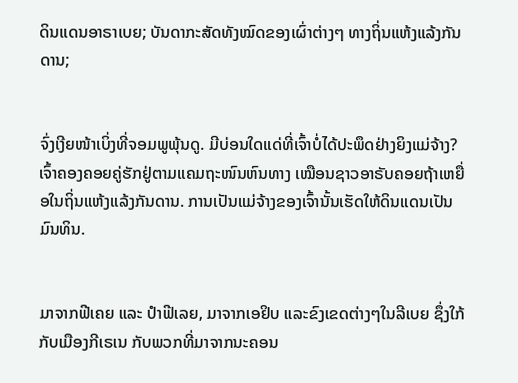ດິນແດນອາຣາເບຍ; ບັນດາກະສັດທັງໝົດຂອງເຜົ່າຕ່າງໆ ທາງຖິ່ນແຫ້ງແລ້ງກັນດານ;


ຈົ່ງເງີຍໜ້າເບິ່ງທີ່ຈອມພູພຸ້ນດູ. ມີບ່ອນໃດແດ່ທີ່ເຈົ້າບໍ່ໄດ້ປະພຶດຢ່າງຍິງແມ່ຈ້າງ? ເຈົ້າຄອງຄອຍຄູ່ຮັກຢູ່ຕາມແຄມຖະໜົນຫົນທາງ ເໝືອນຊາວອາຣັບຄອຍຖ້າເຫຍື່ອໃນຖິ່ນແຫ້ງແລ້ງກັນດານ. ການເປັນແມ່ຈ້າງຂອງເຈົ້ານັ້ນເຮັດໃຫ້ດິນແດນເປັນມົນທິນ.


ມາຈາກຟີເຄຍ ແລະ ປຳຟີເລຍ, ມາຈາກເອຢິບ ແລະຂົງເຂດຕ່າງໆໃນລີເບຍ ຊຶ່ງໃກ້ກັບເມືອງກີເຣເນ ກັບພວກທີ່ມາຈາກນະຄອນ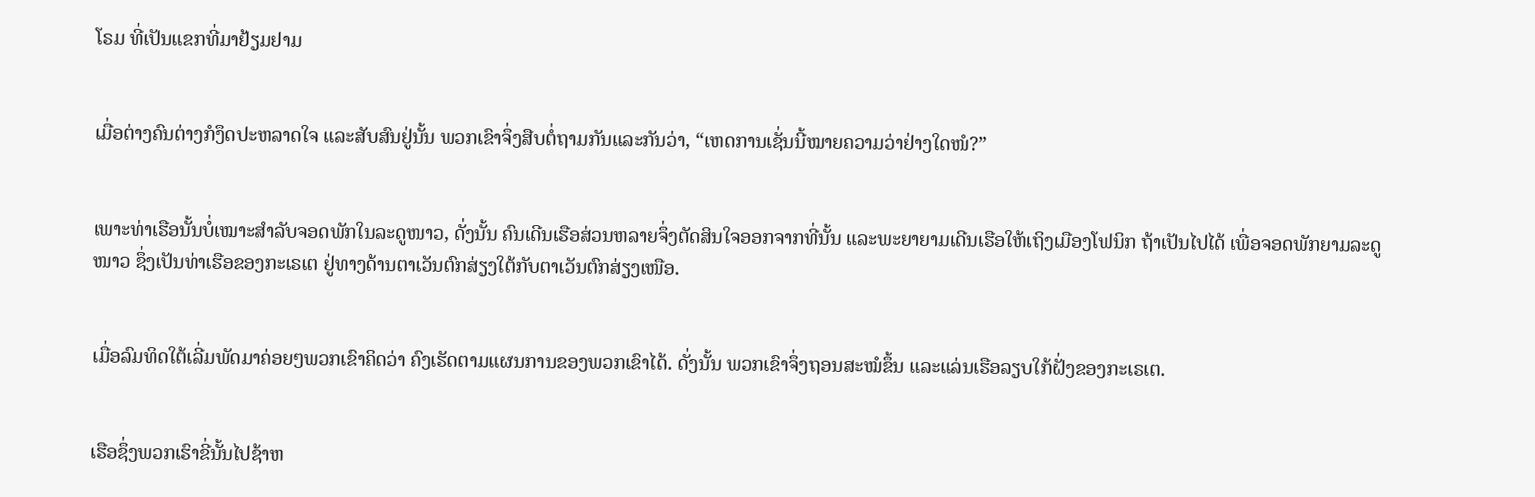ໂຣມ ທີ່ເປັນແຂກທີ່ມາຢ້ຽມຢາມ


ເມື່ອຕ່າງຄົນຕ່າງກໍງຶດປະຫລາດໃຈ ແລະສັບສົນຢູ່ນັ້ນ ພວກເຂົາຈຶ່ງສືບຕໍ່ຖາມກັນແລະກັນວ່າ, “ເຫດການເຊັ່ນນີ້ໝາຍຄວາມວ່າຢ່າງໃດໜໍ?”


ເພາະທ່າເຮືອນັ້ນບໍ່ເໝາະສຳລັບຈອດພັກໃນລະດູໜາວ, ດັ່ງນັ້ນ ຄົນເດີນເຮືອສ່ວນຫລາຍຈຶ່ງຕັດສິນໃຈອອກຈາກທີ່ນັ້ນ ແລະພະຍາຍາມເດີນເຮືອໃຫ້ເຖິງເມືອງໂຟນິກ ຖ້າເປັນໄປໄດ້ ເພື່ອຈອດພັກຍາມລະດູໜາວ ຊຶ່ງເປັນທ່າເຮືອຂອງກະເຣເຕ ຢູ່ທາງດ້ານຕາເວັນຕົກສ່ຽງໃຕ້ກັບຕາເວັນຕົກສ່ຽງເໜືອ.


ເມື່ອລົມທິດໃຕ້ເລີ່ມພັດມາຄ່ອຍໆພວກເຂົາຄິດວ່າ ຄົງເຮັດຕາມແຜນການຂອງພວກເຂົາໄດ້. ດັ່ງນັ້ນ ພວກເຂົາຈຶ່ງຖອນສະໝໍຂຶ້ນ ແລະແລ່ນເຮືອລຽບໃກ້ຝັ່ງຂອງກະເຣເຕ.


ເຮືອຊຶ່ງພວກເຮົາຂີ່ນັ້ນໄປຊ້າຫ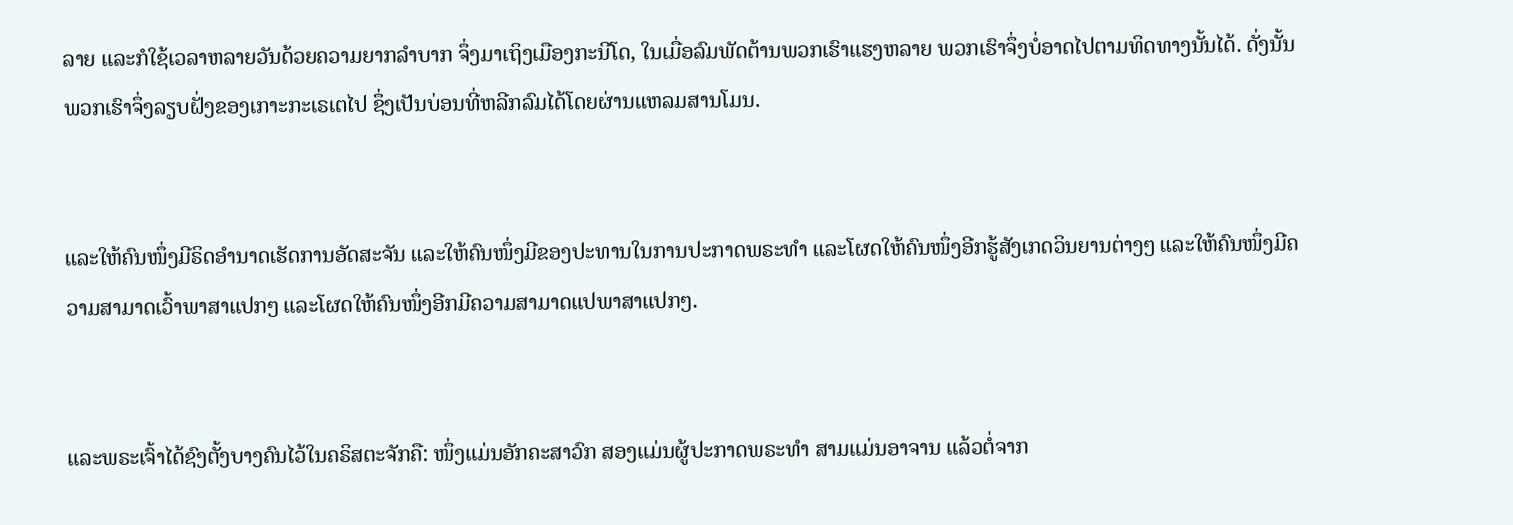ລາຍ ແລະກໍໃຊ້ເວລາຫລາຍວັນດ້ວຍຄວາມຍາກລຳບາກ ຈຶ່ງມາເຖິງເມືອງກະນີໂດ, ໃນເມື່ອລົມພັດຕ້ານພວກເຮົາແຮງຫລາຍ ພວກເຮົາຈຶ່ງບໍ່ອາດໄປຕາມທິດທາງນັ້ນໄດ້. ດັ່ງນັ້ນ ພວກເຮົາຈຶ່ງລຽບຝັ່ງຂອງເກາະກະເຣເຕໄປ ຊຶ່ງເປັນບ່ອນທີ່ຫລີກລົມໄດ້ໂດຍຜ່ານແຫລມສານໂມນ.


ແລະໃຫ້ຄົນໜຶ່ງມີຣິດອຳນາດເຮັດການອັດສະຈັນ ແລະໃຫ້ຄົນໜຶ່ງມີຂອງປະທານໃນການປະກາດພຣະທຳ ແລະໂຜດໃຫ້ຄົນໜຶ່ງອີກຮູ້ສັງເກດວິນຍານຕ່າງໆ ແລະໃຫ້ຄົນໜຶ່ງມີຄວາມສາມາດເວົ້າພາສາແປກໆ ແລະໂຜດໃຫ້ຄົນໜຶ່ງອີກມີຄວາມສາມາດແປພາສາແປກໆ.


ແລະພຣະເຈົ້າໄດ້ຊົງຕັ້ງບາງຄົນໄວ້ໃນຄຣິສຕະຈັກຄື: ໜຶ່ງແມ່ນອັກຄະສາວົກ ສອງແມ່ນຜູ້ປະກາດພຣະທຳ ສາມແມ່ນອາຈານ ແລ້ວຕໍ່ຈາກ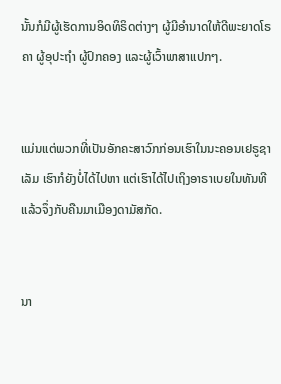ນັ້ນກໍມີຜູ້ເຮັດການອິດທິຣິດຕ່າງໆ ຜູ້ມີອຳນາດໃຫ້ດີພະຍາດໂຣຄາ ຜູ້ອຸປະຖຳ ຜູ້ປົກຄອງ ແລະຜູ້ເວົ້າພາສາແປກໆ.


ແມ່ນແຕ່ພວກທີ່ເປັນອັກຄະສາວົກກ່ອນເຮົາໃນນະຄອນເຢຣູຊາເລັມ ເຮົາກໍຍັງບໍ່ໄດ້ໄປຫາ ແຕ່ເຮົາໄດ້ໄປເຖິງອາຣາເບຍໃນທັນທີ ແລ້ວຈຶ່ງກັບຄືນມາເມືອງດາມັສກັດ.


ນາ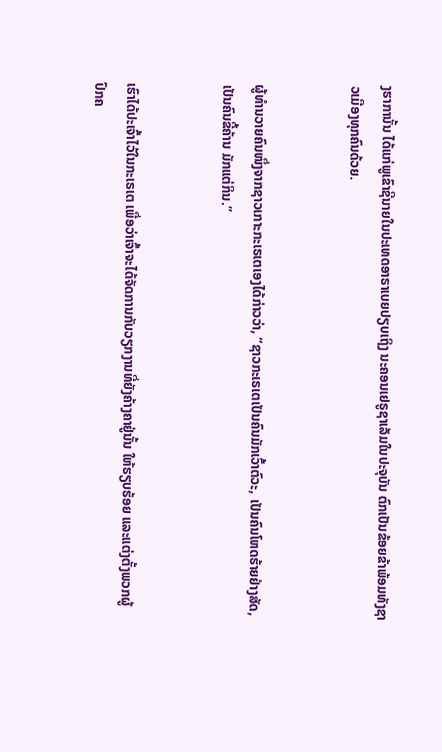ງຮາການັ້ນ ໄດ້ແກ່ພູເຂົາຊີນາຍໃນປະເທດອາຣາເບຍປຽບເຖິງ ນະຄອນເຢຣູຊາເລັມໃນປະຈຸບັນ ຕົກເປັນຂ້ອຍຂ້າພ້ອມທັງຊາວເມືອງທຸກຄົນດ້ວຍ.


ຜູ້ທຳນວາຍຄົນໜຶ່ງຈາກຊາວເກາະກະເຣເຕເອງໄດ້ກ່າວວ່າ, “ຊາວກະເຣເຕເປັນຄົນມັກເວົ້າຕົວະ, ເປັນຄົນໂຫດຮ້າຍຢ່າງສັດ, ເປັນຄົນຂີ້ຄ້ານ ມັກແຕ່ກິນ.”


ເຮົາໄດ້ປະເຈົ້າໄວ້ໃນກະເຣເຕ ເພື່ອວ່າເຈົ້າຈະໄດ້ຈັດການກັບວຽກງານທີ່ຍັງຄ້າງຄາຢູ່ນັ້ນ ໃຫ້ຮຽບຮ້ອຍ ແລະແຕ່ງຕັ້ງພວກຜູ້ປົກຄ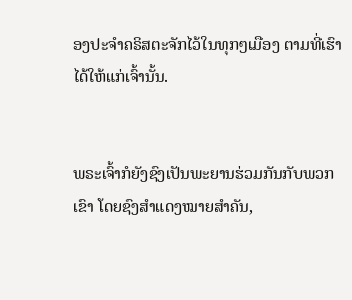ອງປະຈຳຄຣິສຕະຈັກໄວ້ໃນທຸກໆເມືອງ ຕາມທີ່ເຮົາໄດ້ໃຫ້ແກ່ເຈົ້ານັ້ນ.


ພຣະເຈົ້າກໍຍັງຊົງເປັນພະຍານຮ່ວມກັນກັບພວກເຂົາ ໂດຍຊົງສຳແດງໝາຍສຳຄັນ,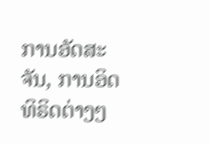ການອັດສະຈັນ, ການອິດທິຣິດຕ່າງໆ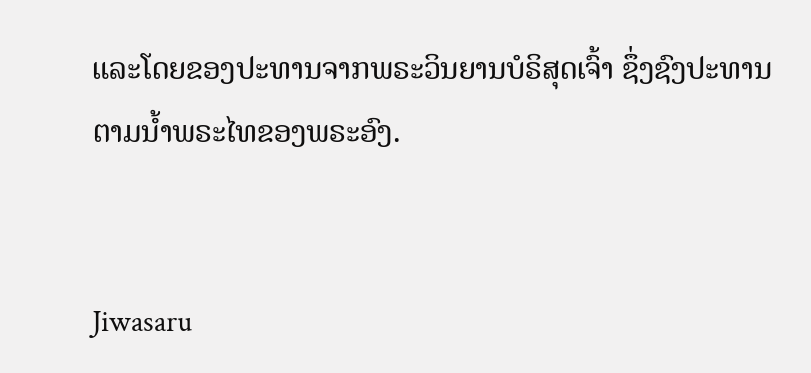ແລະໂດຍຂອງປະທານຈາກພຣະວິນຍານບໍຣິສຸດເຈົ້າ ຊຶ່ງຊົງປະທານຕາມນໍ້າພຣະໄທຂອງພຣະອົງ.


Jiwasaru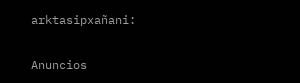arktasipxañani:

Anuncios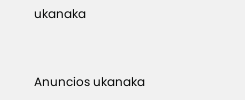ukanaka


Anuncios ukanaka